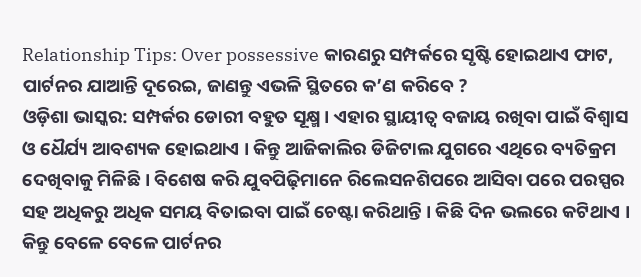Relationship Tips: Over possessive କାରଣରୁ ସମ୍ପର୍କରେ ସୃଷ୍ଟି ହୋଇଥାଏ ଫାଟ, ପାର୍ଟନର ଯାଆନ୍ତି ଦୂରେଇ, ଜାଣନ୍ତୁ ଏଭଳି ସ୍ଥିତରେ କ’ଣ କରିବେ ?
ଓଡ଼ିଶା ଭାସ୍କର: ସମ୍ପର୍କର ଡୋରୀ ବହୁତ ସୂକ୍ଷ୍ମ । ଏହାର ସ୍ଥାୟୀତ୍ୱ ବଜାୟ ରଖିବା ପାଇଁ ବିଶ୍ୱାସ ଓ ଧୈର୍ଯ୍ୟ ଆବଶ୍ୟକ ହୋଇଥାଏ । କିନ୍ତୁ ଆଜିକାଲିର ଡିଜିଟାଲ ଯୁଗରେ ଏଥିରେ ବ୍ୟତିକ୍ରମ ଦେଖିବାକୁ ମିଳିଛି । ବିଶେଷ କରି ଯୁବପିଢ଼ିମାନେ ରିଲେସନଶିପରେ ଆସିବା ପରେ ପରସ୍ପର ସହ ଅଧିକରୁ ଅଧିକ ସମୟ ବିତାଇବା ପାଇଁ ଚେଷ୍ଟା କରିଥାନ୍ତି । କିଛି ଦିନ ଭଲରେ କଟିଥାଏ । କିନ୍ତୁ ବେଳେ ବେଳେ ପାର୍ଟନର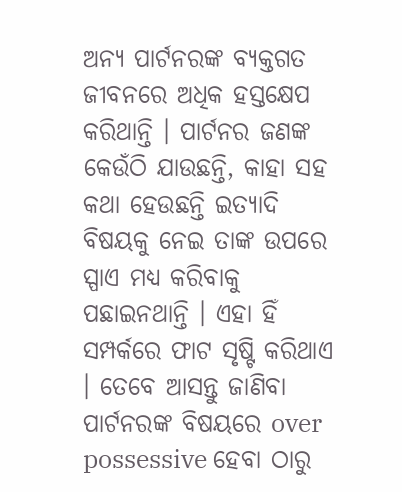ଅନ୍ୟ ପାର୍ଟନରଙ୍କ ବ୍ୟକ୍ତଗତ ଜୀବନରେ ଅଧିକ ହସ୍ତକ୍ଷେପ କରିଥାନ୍ତି । ପାର୍ଟନର ଜଣଙ୍କ କେଉଁଠି ଯାଉଛନ୍ତି, କାହା ସହ କଥା ହେଉଛନ୍ତି ଇତ୍ୟାଦି ବିଷୟକୁ ନେଇ ତାଙ୍କ ଉପରେ ସ୍ପାଏ ମଧ୍ୟ କରିବାକୁ ପଛାଇନଥାନ୍ତି । ଏହା ହିଁ ସମ୍ପର୍କରେ ଫାଟ ସୃଷ୍ଟି କରିଥାଏ । ତେବେ ଆସନ୍ତୁ ଜାଣିବା ପାର୍ଟନରଙ୍କ ବିଷୟରେ over possessive ହେବା ଠାରୁ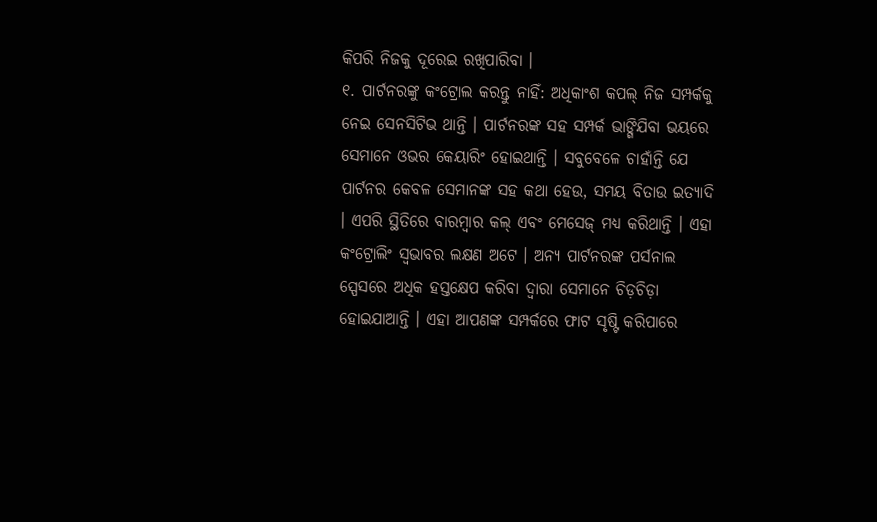କିପରି ନିଜକୁ ଦୂରେଇ ରଖିପାରିବା ।
୧. ପାର୍ଟନରଙ୍କୁ କଂଟ୍ରୋଲ କରନ୍ତୁ ନାହିଁ: ଅଧିକାଂଶ କପଲ୍ ନିଜ ସମ୍ପର୍କକୁ ନେଇ ସେନସିଟିଭ ଥାନ୍ତି । ପାର୍ଟନରଙ୍କ ସହ ସମ୍ପର୍କ ଭାଙ୍ଗିଯିବା ଭୟରେ ସେମାନେ ଓଭର କେୟାରିଂ ହୋଇଥାନ୍ତି । ସବୁବେଳେ ଚାହାଁନ୍ତି ଯେ ପାର୍ଟନର କେବଳ ସେମାନଙ୍କ ସହ କଥା ହେଉ, ସମୟ ବିତାଉ ଇତ୍ୟାଦି । ଏପରି ସ୍ଥିତିରେ ବାରମ୍ବାର କଲ୍ ଏବଂ ମେସେଜ୍ ମଧ୍ୟ କରିଥାନ୍ତି । ଏହା କଂଟ୍ରୋଲିଂ ସ୍ୱଭାବର ଲକ୍ଷଣ ଅଟେ । ଅନ୍ୟ ପାର୍ଟନରଙ୍କ ପର୍ସନାଲ ସ୍ପେସରେ ଅଧିକ ହସ୍ତକ୍ଷେପ କରିବା ଦ୍ୱାରା ସେମାନେ ଚିଡ଼ଚିଡ଼ା ହୋଇଯାଆନ୍ତି । ଏହା ଆପଣଙ୍କ ସମ୍ପର୍କରେ ଫାଟ ସୃଷ୍ଟି କରିପାରେ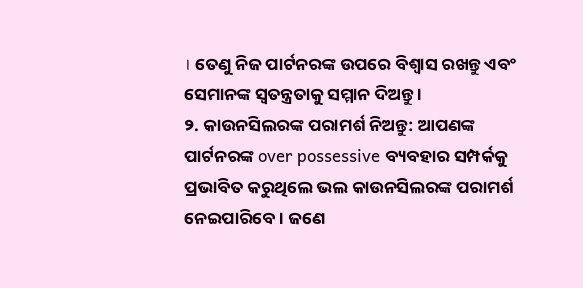। ତେଣୁ ନିଜ ପାର୍ଟନରଙ୍କ ଉପରେ ବିଶ୍ୱାସ ରଖନ୍ତୁ ଏବଂ ସେମାନଙ୍କ ସ୍ୱତନ୍ତ୍ରତାକୁ ସମ୍ମାନ ଦିଅନ୍ତୁ ।
୨. କାଉନସିଲରଙ୍କ ପରାମର୍ଶ ନିଅନ୍ତୁ: ଆପଣଙ୍କ ପାର୍ଟନରଙ୍କ over possessive ବ୍ୟବହାର ସମ୍ପର୍କକୁ ପ୍ରଭାବିତ କରୁଥିଲେ ଭଲ କାଉନସିଲରଙ୍କ ପରାମର୍ଶ ନେଇପାରିବେ । ଜଣେ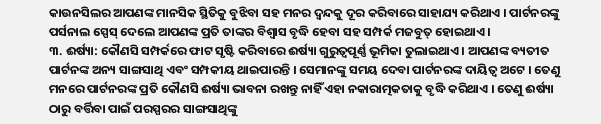କାଉନସିଲର ଆପଣଙ୍କ ମାନସିକ ସ୍ଥିତିକୁ ବୁଝିବା ସହ ମନର ଦ୍ୱନ୍ଦକୁ ଦୂର କରିବାରେ ସାହାଯ୍ୟ କରିଥାଏ । ପାର୍ଟନରଙ୍କୁ ପର୍ସନାଲ ସ୍ପେସ୍ ଦେଲେ ଆପଣଙ୍କ ପ୍ରତି ତାଙ୍କର ବିଶ୍ୱାସ ବୃଦ୍ଧି ହେବା ସହ ସମ୍ପର୍କ ମଜବୁତ୍ ହୋଇଥାଏ ।
୩. ଈର୍ଷ୍ୟା: କୌଣସି ସମ୍ପର୍କରେ ଫାଟ ସୃଷ୍ଟି କରିବାରେ ଈର୍ଷ୍ୟା ଗୁରୁତ୍ୱପୂର୍ଣ୍ଣ ଭୂମିକା ତୁଲାଇଥାଏ । ଆପଣଙ୍କ ବ୍ୟତୀତ ପାର୍ଟନଙ୍କ ଅନ୍ୟ ସାଙ୍ଗସାଥି ଏବଂ ସମ୍ପକୀୟ ଥାଇପାରନ୍ତି । ସେମାନଙ୍କୁ ସମୟ ଦେବା ପାର୍ଟନରଙ୍କ ଦାୟିତ୍ୱ ଅଟେ । ତେଣୁ ମନରେ ପାର୍ଟନରଙ୍କ ପ୍ରତି କୌଣସି ଈର୍ଷ୍ୟା ଭାବନା ରଖନ୍ତୁ ନାହିଁ ଏହା ନକାରାତ୍ମକତାକୁ ବୃଦ୍ଧି କରିଥାଏ । ତେଣୁ ଈର୍ଷ୍ୟା ଠାରୁ ବର୍ତ୍ତିବା ପାଇଁ ପରସ୍ପରର ସାଙ୍ଗସାଥିଙ୍କୁ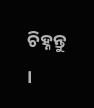ଚିହ୍ନନ୍ତୁ ।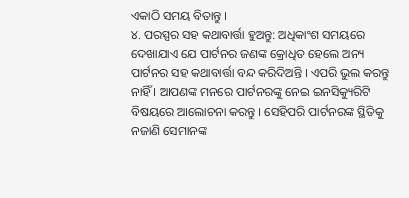ଏକାଠି ସମୟ ବିତାନ୍ତୁ ।
୪. ପରସ୍ପର ସହ କଥାବାର୍ତ୍ତା ହୁଅନ୍ତୁ: ଅଧିକାଂଶ ସମୟରେ ଦେଖାଯାଏ ଯେ ପାର୍ଟନର ଜଣଙ୍କ କ୍ରୋଧିତ ହେଲେ ଅନ୍ୟ ପାର୍ଟନର ସହ କଥାବାର୍ତ୍ତା ବନ୍ଦ କରିଦିଅନ୍ତି । ଏପରି ଭୁଲ କରନ୍ତୁ ନାହିଁ । ଆପଣଙ୍କ ମନରେ ପାର୍ଟନରଙ୍କୁ ନେଇ ଇନସିକ୍ୟୁରିଟି ବିଷୟରେ ଆଲୋଚନା କରନ୍ତୁ । ସେହିପରି ପାର୍ଟନରଙ୍କ ସ୍ଥିତିକୁ ନଜାଣି ସେମାନଙ୍କ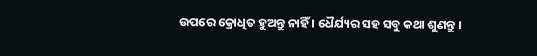ଉପରେ କ୍ରୋଧିତ ହୁଅନ୍ତୁ ନାହିଁ । ଧୈର୍ଯ୍ୟର ସହ ସବୁ କଥା ଶୁଣନ୍ତୁ ।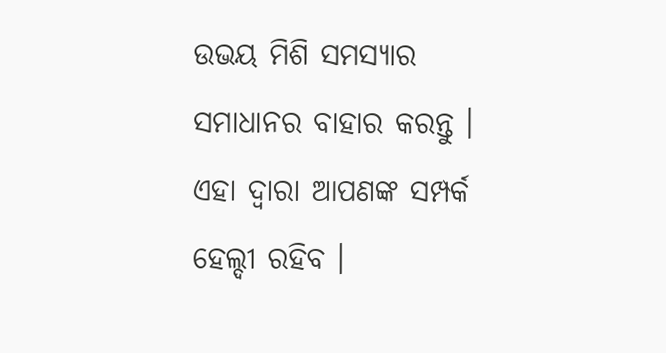ଉଭୟ ମିଶି ସମସ୍ୟାର ସମାଧାନର ବାହାର କରନ୍ତୁ । ଏହା ଦ୍ୱାରା ଆପଣଙ୍କ ସମ୍ପର୍କ ହେଲ୍ଦୀ ରହିବ ।